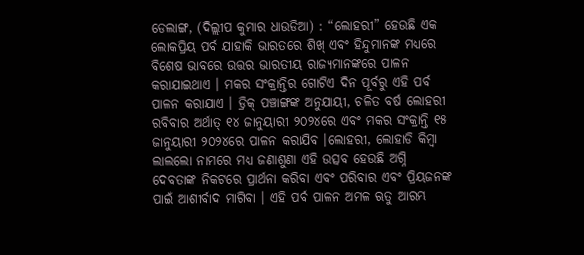ଡେଲାଙ୍ଗ, (ଦିଲ୍ଲୀପ କୁମାର ଧାଉଡିଆ) : “ଲୋହରୀ” ହେଉଛି ଏକ ଲୋକପ୍ରିୟ ପର୍ବ ଯାହାକି ଭାରତରେ ଶିଖ୍ ଏବଂ ହିନ୍ଦୁମାନଙ୍କ ମଧ୍ୟରେ ବିଶେଷ ଭାବରେ ଉତ୍ତର ଭାରତୀୟ ରାଜ୍ୟମାନଙ୍କରେ ପାଳନ କରାଯାଇଥାଏ । ମକର ସଂକ୍ରାନ୍ତିର ଗୋଟିଏ ଦିନ ପୂର୍ବରୁ ଏହି ପର୍ବ ପାଳନ କରାଯାଏ । ଡ୍ରିକ୍ ପଞ୍ଚାଙ୍ଗଙ୍କ ଅନୁଯାୟୀ, ଚଳିତ ବର୍ଷ ଲୋହରୀ ରବିବାର ଅର୍ଥାତ୍ ୧୪ ଜାନୁୟାରୀ ୨୦୨୪ରେ ଏବଂ ମକର ସଂକ୍ରାନ୍ତି ୧୫ ଜାନୁୟାରୀ ୨୦୨୪ରେ ପାଳନ କରାଯିବ ।ଲୋହରୀ, ଲୋହାଡି କିମ୍ବା ଲାଲଲୋ ନାମରେ ମଧ୍ୟ ଜଣାଶୁଣା ଏହି ଉତ୍ସବ ହେଉଛି ଅଗ୍ନି ଦେବତାଙ୍କ ନିକଟରେ ପ୍ରାର୍ଥନା କରିବା ଏବଂ ପରିବାର ଏବଂ ପ୍ରିୟଜନଙ୍କ ପାଇଁ ଆଶୀର୍ବାଦ ମାଗିବା । ଏହି ପର୍ବ ପାଳନ ଅମଳ ଋତୁ ଆରମ୍ଭ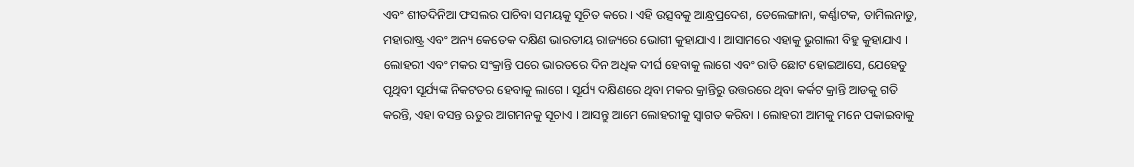ଏବଂ ଶୀତଦିନିଆ ଫସଲର ପାଚିବା ସମୟକୁ ସୂଚିତ କରେ । ଏହି ଉତ୍ସବକୁ ଆନ୍ଧ୍ରପ୍ରଦେଶ, ତେଲେଙ୍ଗାନା, କର୍ଣ୍ଣାଟକ, ତାମିଲନାଡୁ, ମହାରାଷ୍ଟ୍ର ଏବଂ ଅନ୍ୟ କେତେକ ଦକ୍ଷିଣ ଭାରତୀୟ ରାଜ୍ୟରେ ଭୋଗୀ କୁହାଯାଏ । ଆସାମରେ ଏହାକୁ ଭୁଗାଲୀ ବିହୁ କୁହାଯାଏ । ଲୋହରୀ ଏବଂ ମକର ସଂକ୍ରାନ୍ତି ପରେ ଭାରତରେ ଦିନ ଅଧିକ ଦୀର୍ଘ ହେବାକୁ ଲାଗେ ଏବଂ ରାତି ଛୋଟ ହୋଇଆସେ, ଯେହେତୁ ପୃଥିବୀ ସୂର୍ଯ୍ୟଙ୍କ ନିକଟତର ହେବାକୁ ଲାଗେ । ସୂର୍ଯ୍ୟ ଦକ୍ଷିଣରେ ଥିବା ମକର କ୍ରାନ୍ତିରୁ ଉତ୍ତରରେ ଥିବା କର୍କଟ କ୍ରାନ୍ତି ଆଡକୁ ଗତି କରନ୍ତି, ଏହା ବସନ୍ତ ଋତୁର ଆଗମନକୁ ସୂଚାଏ । ଆସନ୍ତୁ ଆମେ ଲୋହରୀକୁ ସ୍ୱାଗତ କରିବା । ଲୋହରୀ ଆମକୁ ମନେ ପକାଇବାକୁ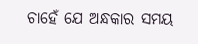ଚାହେଁ ଯେ ଅନ୍ଧକାର ସମୟ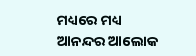ମଧ୍ୟରେ ମଧ୍ୟ ଆନନ୍ଦର ଆଲୋକ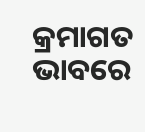କ୍ରମାଗତ ଭାବରେ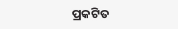ପ୍ରକଟିତ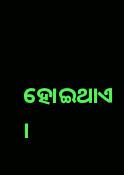ହୋଇଥାଏ ।